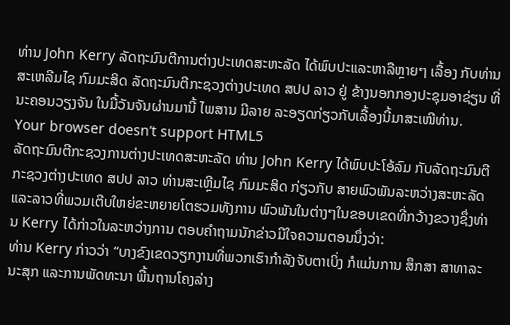ທ່ານ John Kerry ລັດຖະມົນຕີການຕ່າງປະເທດສະຫະລັດ ໄດ້ພົບປະແລະຫາລືຫຼາຍໆ ເລື້ອງ ກັບທ່ານ ສະເຫລີມໄຊ ກົມມະສິດ ລັດຖະມົນຕີກະຊວງຕ່າງປະເທດ ສປປ ລາວ ຢູ່ ຂ້າງນອກກອງປະຊຸມອາຊ່ຽນ ທີ່ນະຄອນວຽງຈັນ ໃນມື້ວັນຈັນຜ່ານມານີ້ ໄພສານ ມີລາຍ ລະອຽດກ່ຽວກັບເລື້ອງນີ້ມາສະເໜີທ່ານ.
Your browser doesn’t support HTML5
ລັດຖະມົນຕີກະຊວງການຕ່າງປະເທດສະຫະລັດ ທ່ານ John Kerry ໄດ້ພົບປະໂອ້ລົມ ກັບລັດຖະມົນຕີກະຊວງຕ່າງປະເທດ ສປປ ລາວ ທ່ານສະເຫຼີມໄຊ ກົມມະສິດ ກ່ຽວກັບ ສາຍພົວພັນລະຫວ່າງສະຫະລັດແລະລາວທີ່ພວມເຕີບໃຫຍ່ຂະຫຍາຍໂຕຮວມທັງການ ພົວພັນໃນຕ່າງໆໃນຂອບເຂດທີ່ກວ້າງຂວາງຊຶ່ງທ່ານ Kerry ໄດ້ກ່າວໃນລະຫວ່າງການ ຕອບຄຳຖາມນັກຂ່າວມີໃຈຄວາມຕອນນຶ່ງວ່າ:
ທ່ານ Kerry ກ່າວວ່າ “ບາງຂົງເຂດວຽກງານທີ່ພວກເຮົາກຳລັງຈັບຕາເບິ່ງ ກໍແມ່ນການ ສຶກສາ ສາທາລະນະສຸກ ແລະການພັດທະນາ ພື້ນຖານໂຄງລ່າງ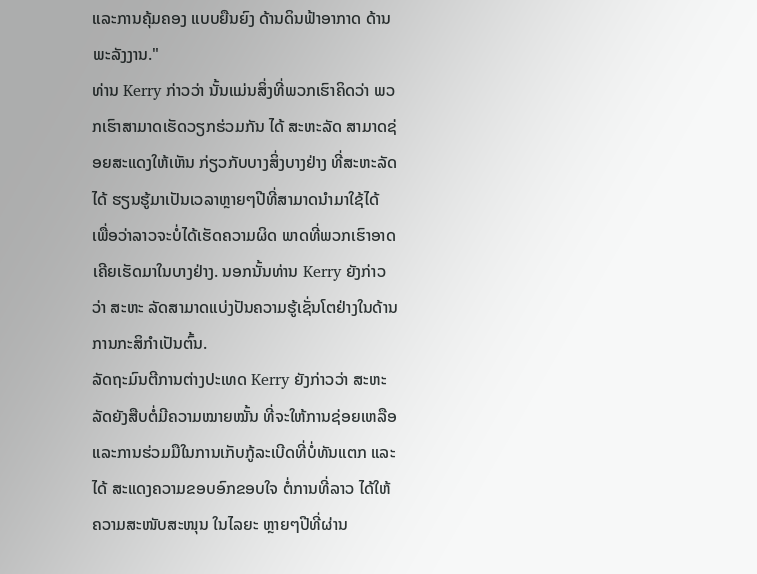ແລະການຄຸ້ມຄອງ ແບບຍືນຍົງ ດ້ານດິນຟ້າອາກາດ ດ້ານພະລັງງານ."
ທ່ານ Kerry ກ່າວວ່າ ນັ້ນແມ່ນສິ່ງທີ່ພວກເຮົາຄິດວ່າ ພວກເຮົາສາມາດເຮັດວຽກຮ່ວມກັນ ໄດ້ ສະຫະລັດ ສາມາດຊ່ອຍສະແດງໃຫ້ເຫັນ ກ່ຽວກັບບາງສິ່ງບາງຢ່າງ ທີ່ສະຫະລັດໄດ້ ຮຽນຮູ້ມາເປັນເວລາຫຼາຍໆປີທີ່ສາມາດນຳມາໃຊ້ໄດ້ ເພື່ອວ່າລາວຈະບໍ່ໄດ້ເຮັດຄວາມຜິດ ພາດທີ່ພວກເຮົາອາດເຄີຍເຮັດມາໃນບາງຢ່າງ. ນອກນັ້ນທ່ານ Kerry ຍັງກ່າວວ່າ ສະຫະ ລັດສາມາດແບ່ງປັນຄວາມຮູ້ເຊັ່ນໂຕຢ່າງໃນດ້ານການກະສິກຳເປັນຕົ້ນ.
ລັດຖະມົນຕີການຕ່າງປະເທດ Kerry ຍັງກ່າວວ່າ ສະຫະລັດຍັງສືບຕໍ່ມີຄວາມໝາຍໝັ້ນ ທີ່ຈະໃຫ້ການຊ່ອຍເຫລືອ ແລະການຮ່ວມມືໃນການເກັບກູ້ລະເບີດທີ່ບໍ່ທັນແຕກ ແລະໄດ້ ສະແດງຄວາມຂອບອົກຂອບໃຈ ຕໍ່ການທີ່ລາວ ໄດ້ໃຫ້ຄວາມສະໜັບສະໜຸນ ໃນໄລຍະ ຫຼາຍໆປີທີ່ຜ່ານ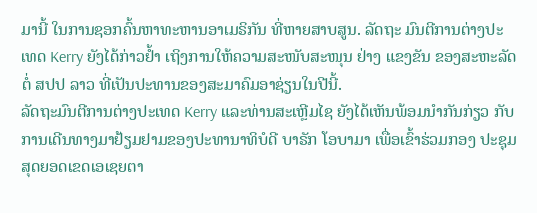ມານີ້ ໃນການຊອກຄົ້ນຫາທະຫານອາເມຣິກັນ ທີ່ຫາຍສາບສູນ. ລັດຖະ ມົນຕີການຕ່າງປະເທດ Kerry ຍັງໄດ້ກ່າວຢ້ຳ ເຖິງການໃຫ້ຄວາມສະໜັບສະໜຸນ ຢ່າງ ແຂງຂັນ ຂອງສະຫະລັດຕໍ່ ສປປ ລາວ ທີ່ເປັນປະທານຂອງສະມາຄົມອາຊ່ຽນໃນປີນີ້.
ລັດຖະມົນຕີການຕ່າງປະເທດ Kerry ແລະທ່ານສະເຫຼີມໄຊ ຍັງໄດ້ເຫັນພ້ອມນຳກັນກ່ຽວ ກັບການເດີນທາງມາຢ້ຽມຢາມຂອງປະທານາທິບໍດີ ບາຣັກ ໂອບາມາ ເພື່ອເຂົ້າຮ່ວມກອງ ປະຊຸມສຸດຍອດເຂດເອເຊຍຕາ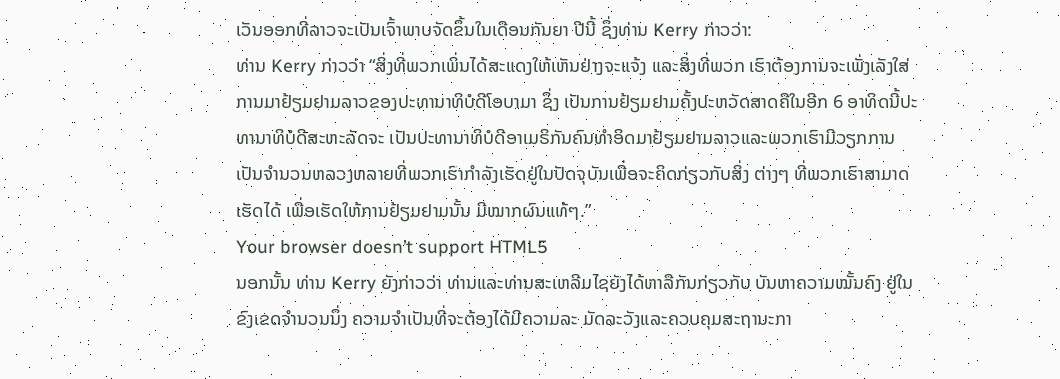ເວັນອອກທີ່ລາວຈະເປັນເຈົ້າພາບຈັດຂຶ້ນໃນເດືອນກັນຍາ ປີນີ້ ຊຶ່ງທ່ານ Kerry ກ່າວວ່າ:
ທ່ານ Kerry ກ່າວວ່າ “ສິ່ງທີ່ພວກເພິ່ນໄດ້ສະແດງໃຫ້ເຫັນຢ່າງຈະແຈ້ງ ແລະສິ່ງທີ່ພວກ ເຮົາຕ້ອງການຈະເພັ່ງເລັງໃສ່ການມາຢ້ຽມຢາມລາວຂອງປະທານາທິບໍດີໂອບາມາ ຊຶ່ງ ເປັນການຢ້ຽມຢາມຄັ້ງປະຫວັດສາດຄືໃນອີກ 6 ອາທິດນີ້ປະທານາທິບໍດີສະຫະລັດຈະ ເປັນປະທານາທິບໍດີອາເມຣິກັນຄົນທຳອິດມາຢ້ຽມຢາມລາວແລະພວກເຮົາມີວຽກການ ເປັນຈຳນວນຫລວງຫລາຍທີ່ພວກເຮົາກຳລັງເຮັດຢູ່ໃນປັດຈຸບັນເພື່ອຈະຄິດກ່ຽວກັບສິ່ງ ຕ່າງໆ ທີ່ພວກເຮົາສາມາດເຮັດໄດ້ ເພື່ອເຮັດໃຫ້ການຢ້ຽມຢາມນັ້ນ ມີໝາກຜົນແທ້ໆ.”
Your browser doesn’t support HTML5
ນອກນັ້ນ ທ່ານ Kerry ຍັງກ່າວວ່າ ທ່ານແລະທ່ານສະເຫລີມໄຊຍັງໄດ້ຫາລືກັນກ່ຽວກັບ ບັນຫາຄວາມໝັ້ນຄົງ ຢູ່ໃນຂົງເຂດຈຳນວນນຶ່ງ ຄວາມຈຳເປັນທີ່ຈະຕ້ອງໄດ້ມີຄວາມລະ ມັດລະວັງແລະຄວບຄຸມສະຖານະກາ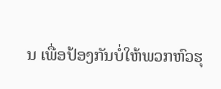ນ ເພື່ອປ້ອງກັນບໍ່ໃຫ້ພວກຫົວຮຸ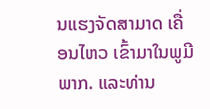ນແຮງຈັດສາມາດ ເຄື່ອນໄຫວ ເຂົ້າມາໃນພູມີພາກ. ແລະທ່ານ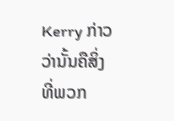Kerry ກ່າວວ່ານັ້ນຄືສິ່ງທີ່ພວກ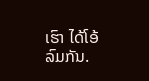ເຮົາ ໄດ້ໂອ້ ລົມກັນ.